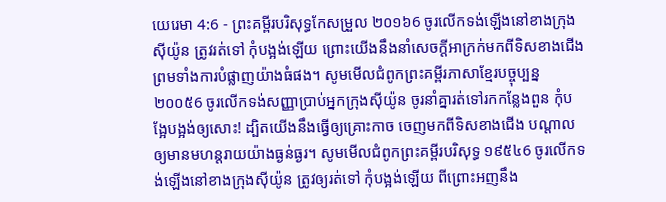យេរេមា 4:6 - ព្រះគម្ពីរបរិសុទ្ធកែសម្រួល ២០១៦6 ចូរលើកទង់ឡើងនៅខាងក្រុងស៊ីយ៉ូន ត្រូវរត់ទៅ កុំបង្អង់ឡើយ ព្រោះយើងនឹងនាំសេចក្ដីអាក្រក់មកពីទិសខាងជើង ព្រមទាំងការបំផ្លាញយ៉ាងធំផង។ សូមមើលជំពូកព្រះគម្ពីរភាសាខ្មែរបច្ចុប្បន្ន ២០០៥6 ចូរលើកទង់សញ្ញាប្រាប់អ្នកក្រុងស៊ីយ៉ូន ចូរនាំគ្នារត់ទៅរកកន្លែងពួន កុំបង្អែបង្អង់ឲ្យសោះ! ដ្បិតយើងនឹងធ្វើឲ្យគ្រោះកាច ចេញមកពីទិសខាងជើង បណ្ដាលឲ្យមានមហន្តរាយយ៉ាងធ្ងន់ធ្ងរ។ សូមមើលជំពូកព្រះគម្ពីរបរិសុទ្ធ ១៩៥៤6 ចូរលើកទង់ឡើងនៅខាងក្រុងស៊ីយ៉ូន ត្រូវឲ្យរត់ទៅ កុំបង្អង់ឡើយ ពីព្រោះអញនឹង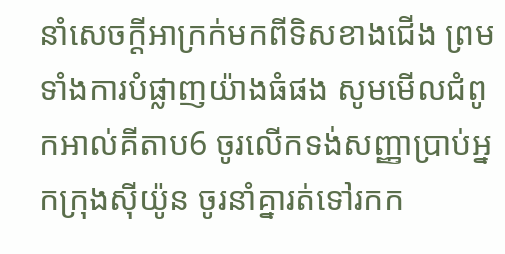នាំសេចក្ដីអាក្រក់មកពីទិសខាងជើង ព្រមទាំងការបំផ្លាញយ៉ាងធំផង សូមមើលជំពូកអាល់គីតាប6 ចូរលើកទង់សញ្ញាប្រាប់អ្នកក្រុងស៊ីយ៉ូន ចូរនាំគ្នារត់ទៅរកក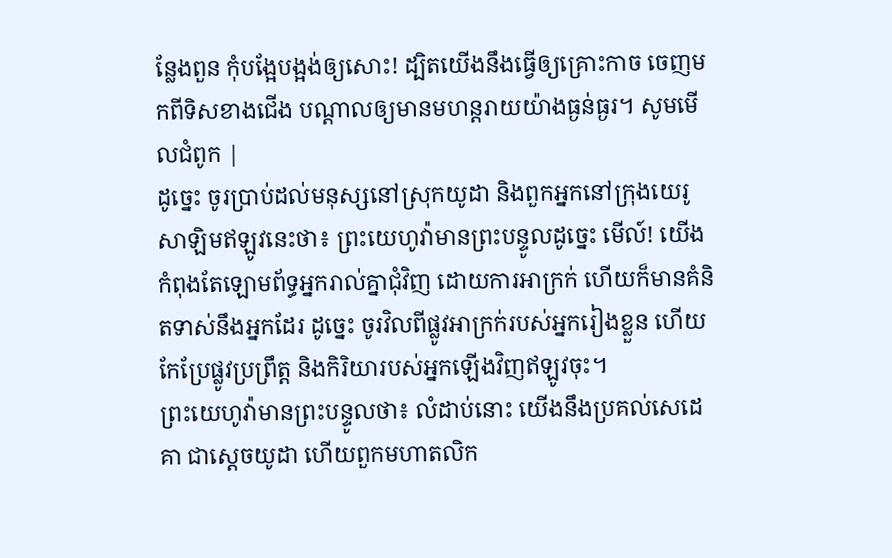ន្លែងពួន កុំបង្អែបង្អង់ឲ្យសោះ! ដ្បិតយើងនឹងធ្វើឲ្យគ្រោះកាច ចេញមកពីទិសខាងជើង បណ្ដាលឲ្យមានមហន្តរាយយ៉ាងធ្ងន់ធ្ងរ។ សូមមើលជំពូក |
ដូច្នេះ ចូរប្រាប់ដល់មនុស្សនៅស្រុកយូដា និងពួកអ្នកនៅក្រុងយេរូសាឡិមឥឡូវនេះថា៖ ព្រះយេហូវ៉ាមានព្រះបន្ទូលដូច្នេះ មើល៍! យើងកំពុងតែឡោមព័ទ្ធអ្នករាល់គ្នាជុំវិញ ដោយការអាក្រក់ ហើយក៏មានគំនិតទាស់នឹងអ្នកដែរ ដូច្នេះ ចូរវិលពីផ្លូវអាក្រក់របស់អ្នករៀងខ្លួន ហើយកែប្រែផ្លូវប្រព្រឹត្ត និងកិរិយារបស់អ្នកឡើងវិញឥឡូវចុះ។
ព្រះយេហូវ៉ាមានព្រះបន្ទូលថា៖ លំដាប់នោះ យើងនឹងប្រគល់សេដេគា ជាស្តេចយូដា ហើយពួកមហាតលិក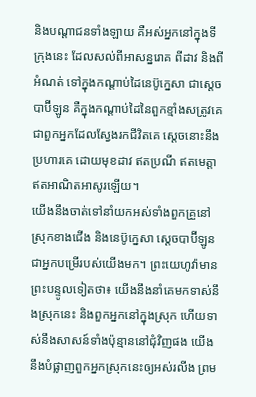និងបណ្ដាជនទាំងឡាយ គឺអស់អ្នកនៅក្នុងទីក្រុងនេះ ដែលសល់ពីអាសន្នរោគ ពីដាវ និងពីអំណត់ ទៅក្នុងកណ្ដាប់ដៃនេប៊ូក្នេសា ជាស្តេចបាប៊ីឡូន គឺក្នុងកណ្ដាប់ដៃនៃពួកខ្មាំងសត្រូវគេ ជាពួកអ្នកដែលស្វែងរកជីវិតគេ ស្តេចនោះនឹងប្រហារគេ ដោយមុខដាវ ឥតប្រណី ឥតមេត្តា ឥតអាណិតអាសូរឡើយ។
យើងនឹងចាត់ទៅនាំយកអស់ទាំងពួកគ្រួនៅស្រុកខាងជើង និងនេប៊ូក្នេសា ស្តេចបាប៊ីឡូន ជាអ្នកបម្រើរបស់យើងមក។ ព្រះយេហូវ៉ាមានព្រះបន្ទូលទៀតថា៖ យើងនឹងនាំគេមកទាស់នឹងស្រុកនេះ និងពួកអ្នកនៅក្នុងស្រុក ហើយទាស់នឹងសាសន៍ទាំងប៉ុន្មាននៅជុំវិញផង យើងនឹងបំផ្លាញពួកអ្នកស្រុកនេះឲ្យអស់រលីង ព្រម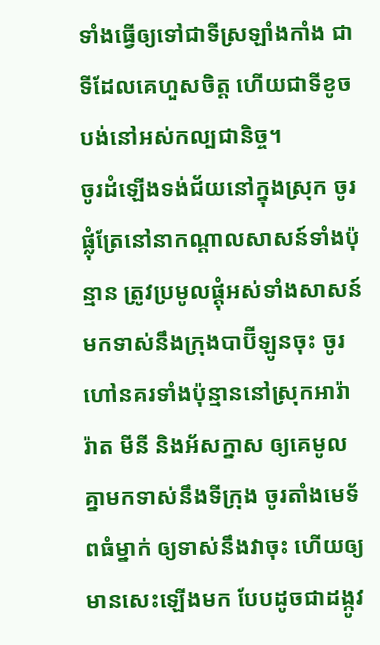ទាំងធ្វើឲ្យទៅជាទីស្រឡាំងកាំង ជាទីដែលគេហួសចិត្ត ហើយជាទីខូចបង់នៅអស់កល្បជានិច្ច។
ចូរដំឡើងទង់ជ័យនៅក្នុងស្រុក ចូរផ្លុំត្រែនៅនាកណ្ដាលសាសន៍ទាំងប៉ុន្មាន ត្រូវប្រមូលផ្តុំអស់ទាំងសាសន៍ មកទាស់នឹងក្រុងបាប៊ីឡូនចុះ ចូរហៅនគរទាំងប៉ុន្មាននៅស្រុកអារ៉ារ៉ាត មីនី និងអ័សក្នាស ឲ្យគេមូលគ្នាមកទាស់នឹងទីក្រុង ចូរតាំងមេទ័ពធំម្នាក់ ឲ្យទាស់នឹងវាចុះ ហើយឲ្យមានសេះឡើងមក បែបដូចជាដង្កូវ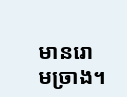មានរោមច្រាង។